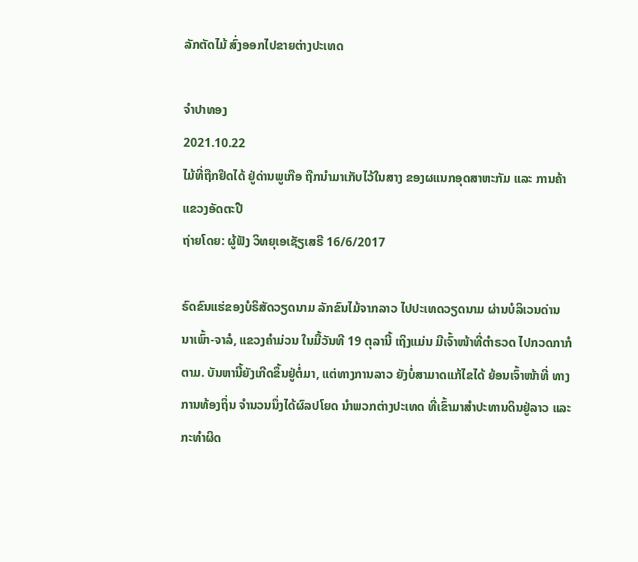ລັກຕັດໄມ້ ສົ່ງອອກໄປຂາຍຕ່າງປະເທດ

ຈຳປາທອງ
2021.10.22
ໄມ້ທີ່ຖືກຢຶດໄດ້ ຢູ່ດ່ານພູເກືອ ຖືກນຳມາເກັບໄວ້ໃນສາງ ຂອງຜແນກອຸດສາຫະກັມ ແລະ ການຄ້າ ແຂວງອັດຕະປື
ຖ່າຍໂດຍ: ຜູ້ຟັງ ວິທຍຸເອເຊັຽເສຣີ 16/6/2017

ຣົດຂົນແຮ່ຂອງບໍຣິສັດວຽດນາມ ລັກຂົນໄມ້ຈາກລາວ ໄປປະເທດວຽດນາມ ຜ່ານບໍລິເວນດ່ານ ນາເພົ້າ-ຈາລໍ, ແຂວງຄໍາມ່ວນ ໃນມື້ວັນທີ 19 ຕຸລານີ້ ເຖິງແມ່ນ ມີເຈົ້າໜ້າທີ່ຕໍາຣວດ ໄປກວດກາກໍຕາມ. ບັນຫານີ້ຍັງເກີດຂຶ້ນຢູ່ຕໍ່ມາ, ແຕ່ທາງການລາວ ຍັງບໍ່ສາມາດແກ້ໄຂໄດ້ ຍ້ອນເຈົ້າໜ້າທີ່ ທາງການທ້ອງຖິ່ນ ຈໍານວນນຶ່ງໄດ້ຜົລປໂຍດ ນໍາພວກຕ່າງປະເທດ ທີ່ເຂົ້າມາສໍາປະທານດິນຢູ່ລາວ ແລະກະທໍາຜິດ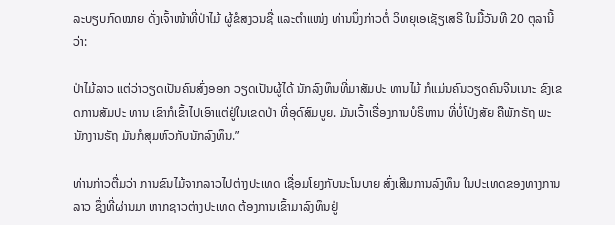ລະບຽບກົດໝາຍ ດັ່ງເຈົ້າໜ້າທີ່ປ່າໄມ້ ຜູ້ຂໍສງວນຊື່ ແລະຕໍາແໜ່ງ ທ່ານນຶ່ງກ່າວຕໍ່ ວິທຍຸເອເຊັຽເສຣີ ໃນມື້ວັນທີ 20 ຕຸລານີ້ວ່າ:

ປ່າໄມ້ລາວ ແຕ່ວ່າວຽດເປັນຄົນສົ່ງອອກ ວຽດເປັນຜູ້ໄດ້ ນັກລົງທຶນທີ່ມາສັມປະ ທານໄມ້ ກໍແມ່ນຄົນວຽດຄົນຈີນເນາະ ຂົງເຂດການສັມປະ ທານ ເຂົາກໍເຂົ້າໄປເອົາແຕ່ຢູ່ໃນເຂດປ່າ ທີ່ອຸດົສົມບູຍ. ມັນເວົ້າເຣື່ອງການບໍຣິຫານ ທີ່ບໍ່ໂປ່ງສັຍ ຄືພັກຣັຖ ພະນັກງານຣັຖ ມັນກໍສຸມຫົວກັບນັກລົງທຶນ.”

ທ່ານກ່າວຕື່ມວ່າ ການຂົນໄມ້ຈາກລາວໄປຕ່າງປະເທດ ເຊື່ອມໂຍງກັບນະໂນບາຍ ສົ່ງເສີມການລົງທຶນ ໃນປະເທດຂອງທາງການລາວ ຊຶ່ງທີ່ຜ່ານມາ ຫາກຊາວຕ່າງປະເທດ ຕ້ອງການເຂົ້າມາລົງທຶນຢູ່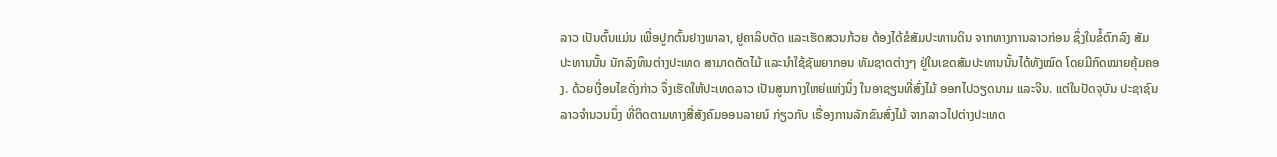ລາວ ເປັນຕົ້ນແມ່ນ ເພື່ອປູກຕົ້ນຢາງພາລາ, ຢູຄາລິບຕັດ ແລະເຮັດສວນກ້ວຍ ຕ້ອງໄດ້ຂໍສັມປະທານດິນ ຈາກທາງການລາວກ່ອນ ຊຶ່ງໃນຂໍ້ຕົກລົງ ສັມປະທານນັ້ນ ນັກລົງທຶນຕ່າງປະເທດ ສາມາດຕັດໄມ້ ແລະນໍາໃຊ້ຊັພຍາກອນ ທັມຊາດຕ່າງໆ ຢູ່ໃນເຂດສັມປະທານນັ້ນໄດ້ທັງໝົດ ໂດຍມີກົດໝາຍຄຸ້ມຄອງ. ດ້ວຍເງື່ອນໄຂດັ່ງກ່າວ ຈຶ່ງເຮັດໃຫ້ປະເທດລາວ ເປັນສູນກາງໃຫຍ່ແຫ່ງນຶ່ງ ໃນອາຊຽນທີ່ສົ່ງໄມ້ ອອກໄປວຽດນາມ ແລະຈີນ. ແຕ່ໃນປັດຈຸບັນ ປະຊາຊົນລາວຈໍານວນນຶ່ງ ທີ່ຕິດຕາມທາງສື່ສັງຄົມອອນລາຍນ໌ ກ່ຽວກັບ ເຣື່ອງການລັກຂົນສົ່ງໄມ້ ຈາກລາວໄປຕ່າງປະເທດ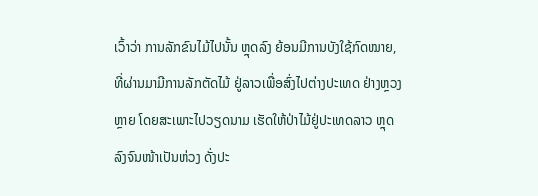ເວົ້າວ່າ ການລັກຂົນໄມ້ໄປນັ້ນ ຫຼຸດລົງ ຍ້ອນມີການບັງໃຊ້ກົດໝາຍ, ທີ່ຜ່ານມາມີການລັກຕັດໄມ້ ຢູ່ລາວເພື່ອສົ່ງໄປຕ່າງປະເທດ ຢ່າງຫຼວງຫຼາຍ ໂດຍສະເພາະໄປວຽດນາມ ເຮັດໃຫ້ປ່າໄມ້ຢູ່ປະເທດລາວ ຫຼຸດລົງຈົນໜ້າເປັນຫ່ວງ ດັ່ງປະ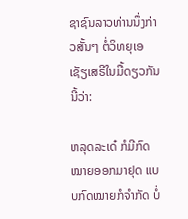ຊາຊົນລາວທ່ານນຶ່ງກ່າວສັ້ນໆ ຕໍ່ວິທຍຸເອເຊັຽເສຣີໃນມື້ດຽວກັນນີ້ວ່າ:

ຫລຸດລະເດ໋ ກໍມີກົດໝາຍອອກມາຢຸດ ແບບກົດໝາຍກໍຈໍາກັດ ບໍ່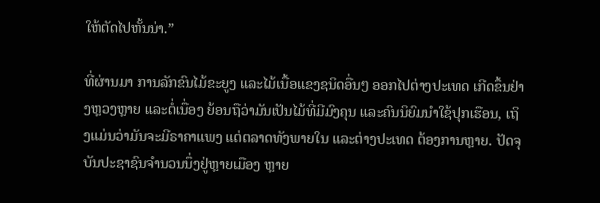ໃຫ້ຕັດໄປຫັ້ນນ່າ.”

ທີ່ຜ່ານມາ ການລັກຂົນໄມ້ຂະຍູງ ແລະໄມ້ເນື້ອແຂງຊນິດອື່ນໆ ອອກໄປຕ່າງປະເທດ ເກີດຂຶ້ນຢ່າງຫຼວງຫຼາຍ ແລະຕໍ່ເນື່ອງ ຍ້ອນຖືວ່າມັນເປັນໄມ້ທີ່ມີມົງຄຸນ ແລະຄົນນິຍົມນໍາໃຊ້ປຸກເຮືອນ, ເຖິງແມ່ນວ່າມັນຈະມີຣາຄາແພງ ແຕ່ຕລາດທັງພາຍໃນ ແລະຕ່າງປະເທດ ຕ້ອງການຫຼາຍ. ປັດຈຸບັນປະຊາຊົນຈໍານວນນຶ່ງຢູ່ຫຼາຍເມືອງ ຫຼາຍ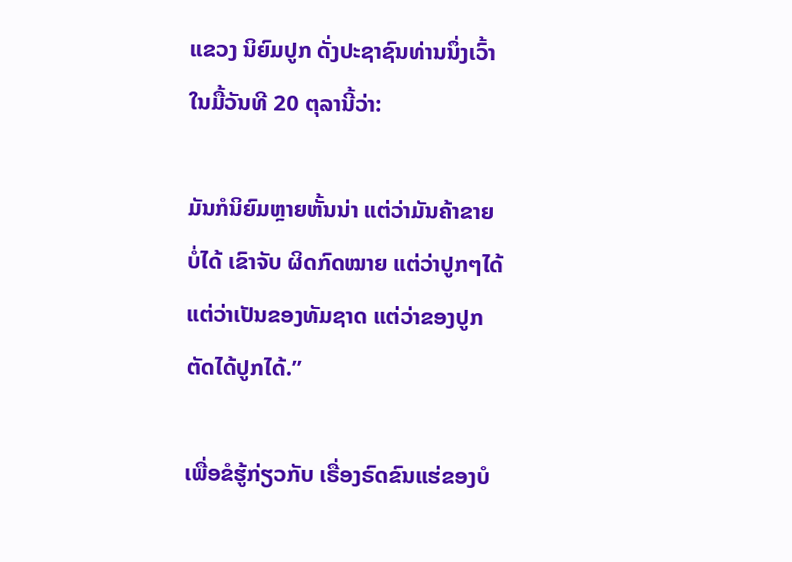ແຂວງ ນິຍົມປູກ ດັ່ງປະຊາຊົນທ່ານນຶ່ງເວົ້າ ໃນມື້ວັນທີ 20 ຕຸລານີ້ວ່າ:

ມັນກໍນິຍົມຫຼາຍຫັ້ນນ່າ ແຕ່ວ່າມັນຄ້າຂາຍບໍ່ໄດ້ ເຂົາຈັບ ຜິດກົດໝາຍ ແຕ່ວ່າປູກໆໄດ້ ແຕ່ວ່າເປັນຂອງທັມຊາດ ແຕ່ວ່າຂອງປູກ ຕັດໄດ້ປູກໄດ້.”

ເພື່ອຂໍຮູ້ກ່ຽວກັບ ເຣື່ອງຣົດຂົນແຮ່ຂອງບໍ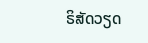ຣິສັດວຽດ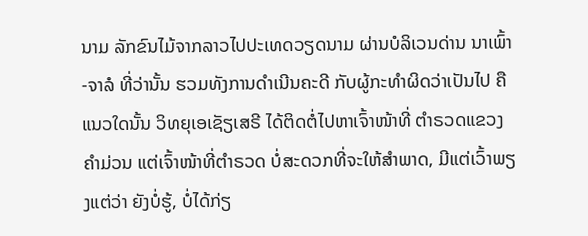ນາມ ລັກຂົນໄມ້ຈາກລາວໄປປະເທດວຽດນາມ ຜ່ານບໍລິເວນດ່ານ ນາເພົ້າ-ຈາລໍ ທີ່ວ່ານັ້ນ ຮວມທັງການດໍາເນີນຄະດີ ກັບຜູ້ກະທໍາຜິດວ່າເປັນໄປ ຄືແນວໃດນັ້ນ ວິທຍຸເອເຊັຽເສຣີ ໄດ້ຕິດຕໍ່ໄປຫາເຈົ້າໜ້າທີ່ ຕໍາຣວດແຂວງຄໍາມ່ວນ ແຕ່ເຈົ້າໜ້າທີ່ຕໍາຣວດ ບໍ່ສະດວກທີ່ຈະໃຫ້ສໍາພາດ, ມີແຕ່ເວົ້າພຽງແຕ່ວ່າ ຍັງບໍ່ຮູ້, ບໍ່ໄດ້ກ່ຽ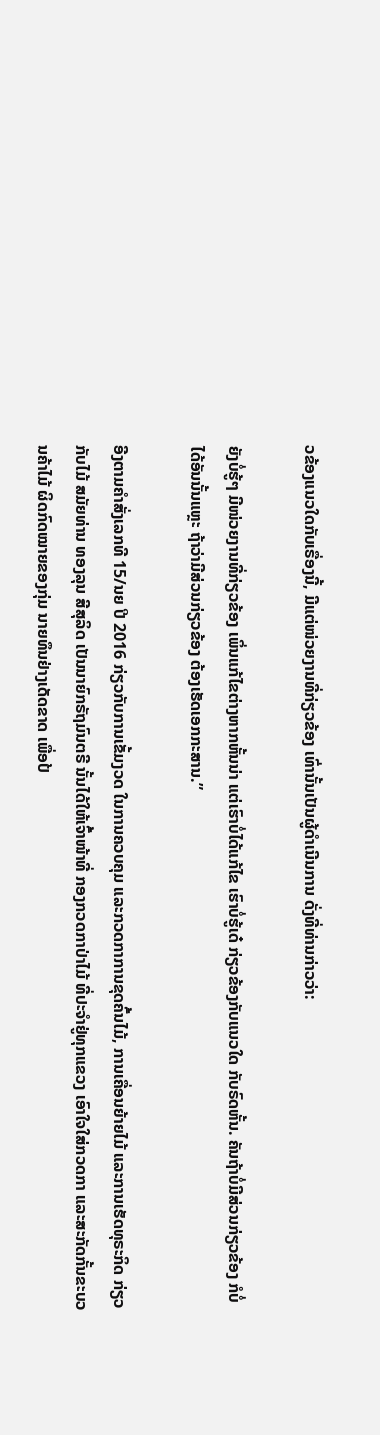ວຂ້ອງແນວໃດກັບເຣື່ອງນີ້, ມີແຕ່ໜ່ວຍງານທີ່ກ່ຽວຂ້ອງ ເທົ່ານັ້ນເປັນຜູ້ດໍາເນີນການ ດັ່ງທີ່ທ່ານກ່າວວ່າ:

ຍັງບໍ່ຮູ້ໆ ມີໜ່ວຍງານທີ່ກ່ຽວຂ້ອງ ເພິ່ນແກ້ໄຂຕ່າງຫາກຫັ້ນນ່າ ແຕ່ເຮົາບໍ່ໄດ້ແກ້ໄຂ ເຮົາບໍ່ຮູ້ເດ໋ ກ່ຽວຂ້ອງກັບແນວໃດ ກັບຣົດຫັ້ນ. ຄັນຖ້າບໍ່ມີສ່ວນກ່ຽວຂ້ອງ ກໍບໍ່ໄດ້ອັນນັ້ນແຫຼະ ຖ້າວ່າມີສ່ວນກ່ຽວຂ້ອງ ຕ້ອງເຮັດເອກກະສານ.”

ອີງຕາມຄໍາສັ່ງເລກທີ 15/ນຍ ປີ 2016 ກ່ຽວກັບການເຂັ້ມງວດ ໃນການຄວບຄຸມ ແລະກວດກາການຂຸດຄົ້ນໄມ້, ການເຄື່ອນຍ້າຍໄມ້ ແລະການເຮັດທຸຣະກິດ ກ່ຽວກັບໄມ້ ສມັຍທ່ານ ທອງລຸນ ສີສຸລິດ ເປັນນາຍົກຣັຖມົນຕຣີ ນັ້ນໄດ້ໃຫ້ເຈົ້າໜ້າທີ່ ກອງກວດກາປ່າໄມ້ ທີ່ປະຈໍາຢູ່ທຸກແຂວງ ເອົາໃຈໃສ່ກວດກາ ແລະສະກັດກັ້ນຂະບວນຄ້າໄມ້ ຜິດກົດໝາຍຂອງກຸ່ມ ນາຍທຶນຢ່າງເດັດຂາດ ເພື່ອປ້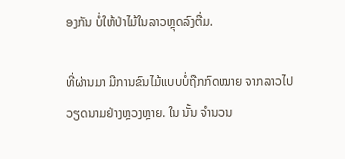ອງກັນ ບໍ່ໃຫ້ປ່າໄມ້ໃນລາວຫຼຸດລົງຕື່ມ.

ທີ່ຜ່ານມາ ມີການຂົນໄມ້ແບບບໍ່ຖືກກົດໝາຍ ຈາກລາວໄປວຽດນາມຢ່າງຫຼວງຫຼາຍ. ໃນ ນັ້ນ ຈໍານວນ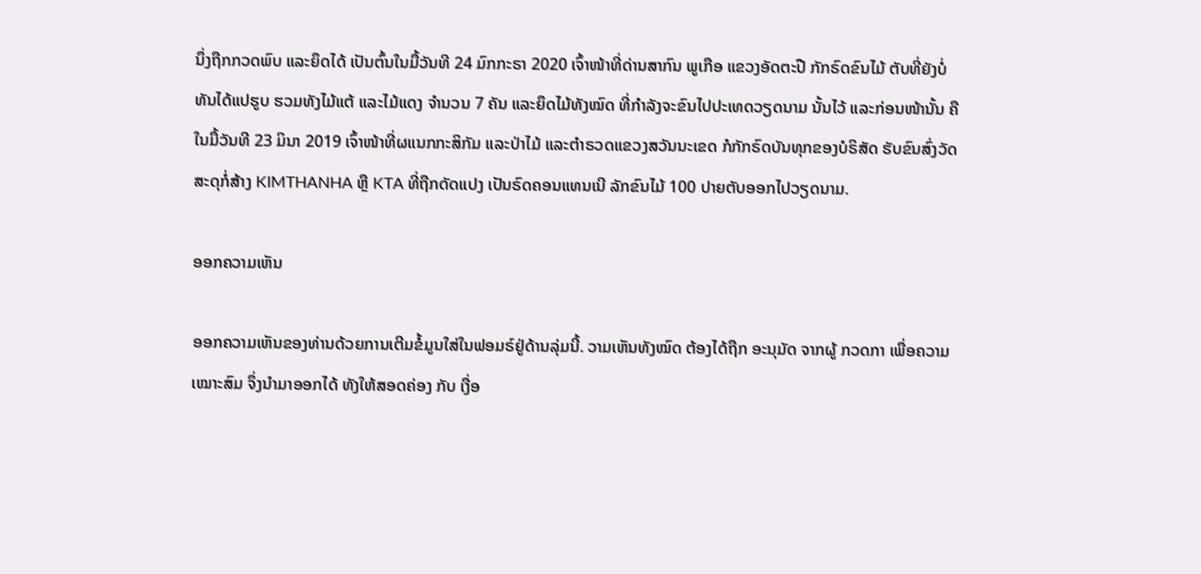ນຶ່ງຖືກກວດພົບ ແລະຍຶດໄດ້ ເປັນຕົ້ນໃນມື້ວັນທີ 24 ມົກກະຣາ 2020 ເຈົ້າໜ້າທີ່ດ່ານສາກົນ ພູເກືອ ແຂວງອັດຕະປື ກັກຣົດຂົນໄມ້ ຕັບທີ່ຍັງບໍ່ທັນໄດ້ແປຮູບ ຮວມທັງໄມ້ແຕ້ ແລະໄມ້ແດງ ຈໍານວນ 7 ຄັນ ແລະຍຶດໄມ້ທັງໝົດ ທີ່ກໍາລັງຈະຂົນໄປປະເທດວຽດນາມ ນັ້ນໄວ້ ແລະກ່ອນໜ້ານັ້ນ ຄືໃນມື້ວັນທີ 23 ມິນາ 2019 ເຈົ້າໜ້າທີ່ຜແນກກະສິກັມ ແລະປ່າໄມ້ ແລະຕໍາຣວດແຂວງສວັນນະເຂດ ກໍກັກຣົດບັນທຸກຂອງບໍຣິສັດ ຮັບຂົນສົ່ງວັດສະດຸກໍ່ສ້າງ KIMTHANHA ຫຼື KTA ທີ່ຖືກດັດແປງ ເປັນຣົດຄອນແທນເນີ ລັກຂົນໄມ້ 100 ປາຍຕັບອອກໄປວຽດນາມ.

ອອກຄວາມເຫັນ

ອອກຄວາມເຫັນຂອງທ່ານດ້ວຍການເຕີມຂໍ້ມູນໃສ່ໃນຟອມຣ໌ຢູ່ດ້ານລຸ່ມນີ້. ວາມເຫັນທັງໝົດ ຕ້ອງໄດ້ຖືກ ອະນຸມັດ ຈາກຜູ້ ກວດກາ ເພື່ອຄວາມເໝາະສົມ ຈຶ່ງນໍາມາອອກໄດ້ ທັງໃຫ້ສອດຄ່ອງ ກັບ ເງື່ອ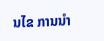ນໄຂ ການນຳ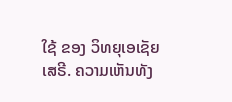ໃຊ້ ຂອງ ວິທຍຸເອເຊັຍເສຣີ. ຄວາມເຫັນທັງ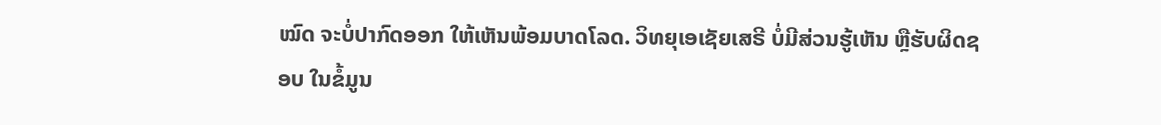ໝົດ ຈະບໍ່ປາກົດອອກ ໃຫ້ເຫັນພ້ອມບາດໂລດ. ວິທຍຸເອເຊັຍເສຣີ ບໍ່ມີສ່ວນຮູ້ເຫັນ ຫຼືຮັບຜິດຊອບ ໃນຂໍ້ມູນ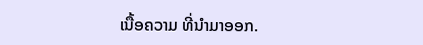ເນື້ອຄວາມ ທີ່ນໍາມາອອກ.